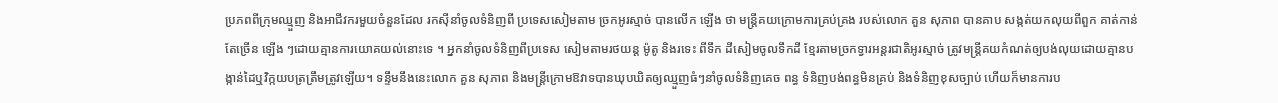ប្រភពពីក្រុមឈ្មួញ និងអាជីវករមួយចំនួនដែល រកស៊ីនាំចូលទំនិញពី ប្រទេសសៀមតាម ច្រកអូរស្មាច់ បានលើក ឡើង ថា មន្ត្រីគយក្រោមការគ្រប់គ្រង របស់លោក គួន សុភាព បានគាប សង្កត់យកលុយពីពួក គាត់កាន់ តែច្រើន ឡើង ៗដោយគ្មានការយោគយល់នោះទេ ។ អ្នកនាំចូលទំនិញពីប្រទេស សៀមតាមរថយន្ត ម៉ូតូ និងរទេះ ពីទឹក ដីសៀមចូលទឹកដី ខ្មែរតាមច្រកទ្វារអន្តរជាតិអូរស្មាច់ ត្រូវមន្ត្រីគយកំណត់ឲ្យបង់លុយដោយគ្មានបង្កាន់ដៃឬវិក្កយបត្រត្រឹមត្រូវឡើយ។ ទន្ទឹមនឹងនេះលោក គួន សុភាព និងមន្ត្រីក្រោមឱវាទបានឃុបឃិតឲ្យឈ្មួញធំៗនាំចូលទំនិញគេច ពន្ធ ទំនិញបង់ពន្ធមិនគ្រប់ និងទំនិញខុសច្បាប់ ហើយក៏មានការប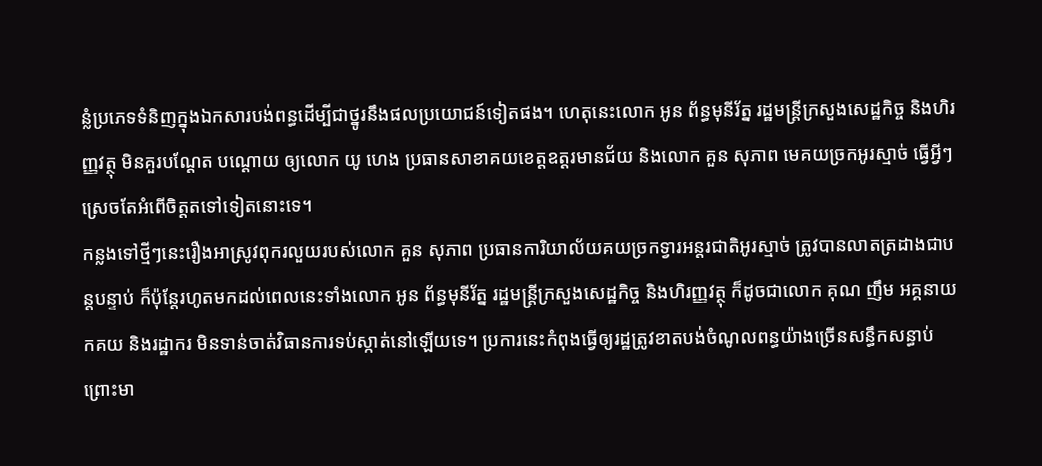ន្លំប្រភេទទំនិញក្នុងឯកសារបង់ពន្ធដើម្បីជាថ្នូរនឹងផលប្រយោជន៍ទៀតផង។ ហេតុនេះលោក អូន ព័ន្ធមុនីរ័ត្ន រដ្ឋមន្ត្រីក្រសួងសេដ្ឋកិច្ច និងហិរញ្ញវត្ថុ មិនគួរបណ្ដែត បណ្ដោយ ឲ្យលោក យូ ហេង ប្រធានសាខាគយខេត្តឧត្ដរមានជ័យ និងលោក គួន សុភាព មេគយច្រកអូរស្មាច់ ធ្វើអ្វីៗស្រេចតែអំពើចិត្តតទៅទៀតនោះទេ។
កន្លងទៅថ្មីៗនេះរឿងអាស្រូវពុករលួយរបស់លោក គួន សុភាព ប្រធានការិយាល័យគយច្រកទ្វារអន្តរជាតិអូរស្មាច់ ត្រូវបានលាតត្រដាងជាបន្តបន្ទាប់ ក៏ប៉ុន្តែរហូតមកដល់ពេលនេះទាំងលោក អូន ព័ន្ធមុនីរ័ត្ន រដ្ឋមន្ត្រីក្រសួងសេដ្ឋកិច្ច និងហិរញ្ញវត្ថុ ក៏ដូចជាលោក គុណ ញឹម អគ្គនាយកគយ និងរដ្ឋាករ មិនទាន់ចាត់វិធានការទប់ស្កាត់នៅឡើយទេ។ ប្រការនេះកំពុងធ្វើឲ្យរដ្ឋត្រូវខាតបង់ចំណូលពន្ធយ៉ាងច្រើនសន្ធឹកសន្ធាប់ព្រោះមា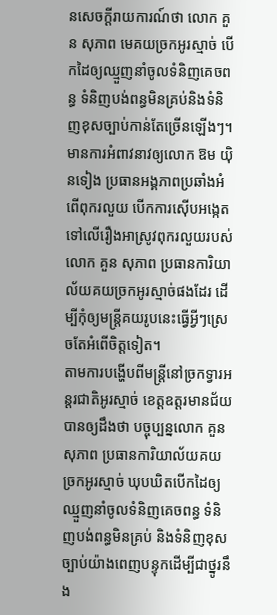នសេចក្ដីរាយការណ៍ថា លោក គួន សុភាព មេគយច្រកអូរស្មាច់ បើកដៃឲ្យឈ្មួញនាំចូលទំនិញគេចពន្ធ ទំនិញបង់ពន្ធមិនគ្រប់និងទំនិញខុសច្បាប់កាន់តែច្រើនឡើងៗ។ មានការអំពាវនាវឲ្យលោក ឱម យ៉ិនទៀង ប្រធានអង្គភាពប្រឆាំងអំពើពុករលួយ បើកការស៊ើបអង្កេតទៅលើរឿងអាស្រូវពុករលួយរបស់លោក គួន សុភាព ប្រធានការិយាល័យគយច្រកអូរស្មាច់ផងដែរ ដើម្បីកុំឲ្យមន្ត្រីគយរូបនេះធ្វើអ្វីៗស្រេចតែអំពើចិត្តទៀត។
តាមការបង្ហើបពីមន្ត្រីនៅច្រកទ្វារអន្តរជាតិអូរស្មាច់ ខេត្តឧត្ដរមានជ័យ បានឲ្យដឹងថា បច្ចុប្បន្នលោក គួន សុភាព ប្រធានការិយាល័យគយច្រកអូរស្មាច់ ឃុបឃិតបើកដៃឲ្យឈ្មួញនាំចូលទំនិញគេចពន្ធ ទំនិញបង់ពន្ធមិនគ្រប់ និងទំនិញខុសច្បាប់យ៉ាងពេញបន្ទុកដើម្បីជាថ្នូរនឹង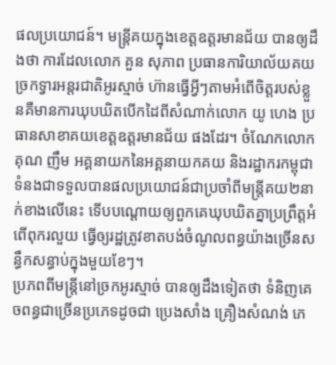ផលប្រយោជន៍។ មន្ត្រីគយក្នុងខេត្តឧត្ដរមានជ័យ បានឲ្យដឹងថា ការដែលលោក គួន សុភាព ប្រធានការិយាល័យគយច្រកទ្វារអន្តរជាតិអូរស្មាច់ ហ៊ានធ្វើអ្វីៗតាមអំពើចិត្តរបស់ខ្លួនគឺមានការឃុបឃិតបើកដៃពីសំណាក់លោក យូ ហេង ប្រធានសាខាគយខេត្តឧត្ដរមានជ័យ ផងដែរ។ ចំណែកលោក គុណ ញឹម អគ្គនាយកនៃអគ្គនាយកគយ និងរដ្ឋាករកម្ពុជា ទំនងជាទទួលបានផលប្រយោជន៍ជាប្រចាំពីមន្ត្រីគយ២នាក់ខាងលើនេះ ទើបបណ្ដោយឲ្យពួកគេឃុបឃិតគ្នាប្រព្រឹត្តអំពើពុករលួយ ធ្វើឲ្យរដ្ឋត្រូវខាតបង់ចំណូលពន្ធយ៉ាងច្រើនសន្ធឹកសន្ធាប់ក្នុងមួយខែៗ។
ប្រភពពីមន្ត្រីនៅច្រកអូរស្មាច់ បានឲ្យដឹងទៀតថា ទំនិញគេចពន្ធជាច្រើនប្រភេទដូចជា ប្រេងសាំង គ្រឿងសំណង់ ភេ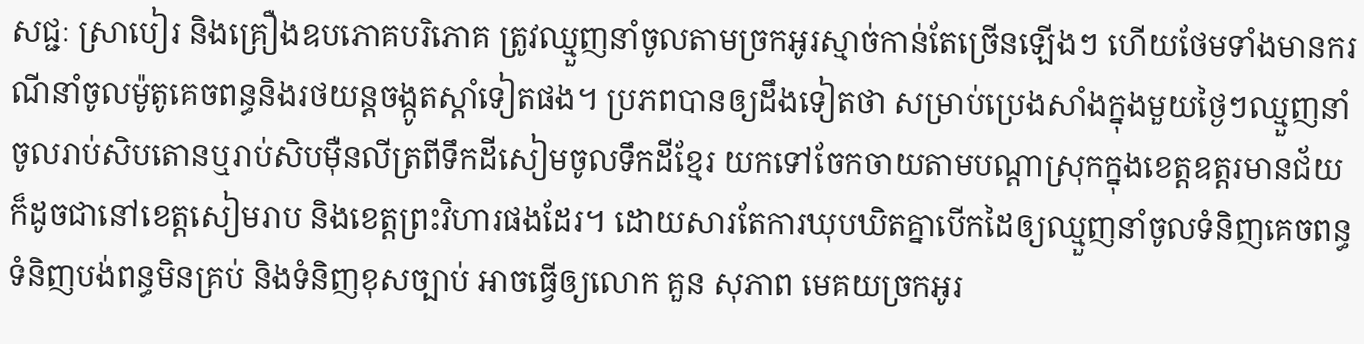សជ្ជៈ ស្រាបៀរ និងគ្រឿងឧបភោគបរិភោគ ត្រូវឈ្មួញនាំចូលតាមច្រកអូរស្មាច់កាន់តែច្រើនឡើងៗ ហើយថែមទាំងមានករណីនាំចូលម៉ូតូគេចពន្ធនិងរថយន្តចង្កូតស្ដាំទៀតផង។ ប្រភពបានឲ្យដឹងទៀតថា សម្រាប់ប្រេងសាំងក្នុងមួយថ្ងៃៗឈ្មួញនាំចូលរាប់សិបតោនឬរាប់សិបម៉ឺនលីត្រពីទឹកដីសៀមចូលទឹកដីខ្មែរ យកទៅចែកចាយតាមបណ្ដាស្រុកក្នុងខេត្តឧត្ដរមានជ័យ ក៏ដូចជានៅខេត្តសៀមរាប និងខេត្តព្រះវិហារផងដែរ។ ដោយសារតែការឃុបឃិតគ្នាបើកដៃឲ្យឈ្មួញនាំចូលទំនិញគេចពន្ធ ទំនិញបង់ពន្ធមិនគ្រប់ និងទំនិញខុសច្បាប់ អាចធ្វើឲ្យលោក គួន សុភាព មេគយច្រកអូរ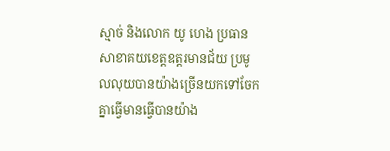ស្មាច់ និងលោក យូ ហេង ប្រធានសាខាគយខេត្តឧត្ដរមានជ័យ ប្រមូលលុយបានយ៉ាងច្រើនយកទៅចែកគ្នាធ្វើមានធ្វើបានយ៉ាង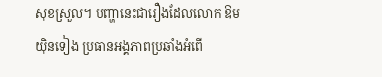សុខស្រួល។ បញ្ហានេះជារឿងដែលលោក ឱម យ៉ិនទៀង ប្រធានអង្គភាពប្រឆាំងអំពើ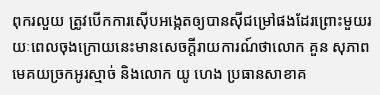ពុករលួយ ត្រូវបើកការស៊ើបអង្កេតឲ្យបានស៊ីជម្រៅផងដែរព្រោះមួយរយៈពេលចុងក្រោយនេះមានសេចក្ដីរាយការណ៍ថាលោក គួន សុភាព មេគយច្រកអូរស្មាច់ និងលោក យូ ហេង ប្រធានសាខាគ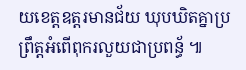យខេត្តឧត្ដរមានជ័យ ឃុបឃិតគ្នាប្រព្រឹត្តអំពើពុករលួយជាប្រពន្ធ័ ៕